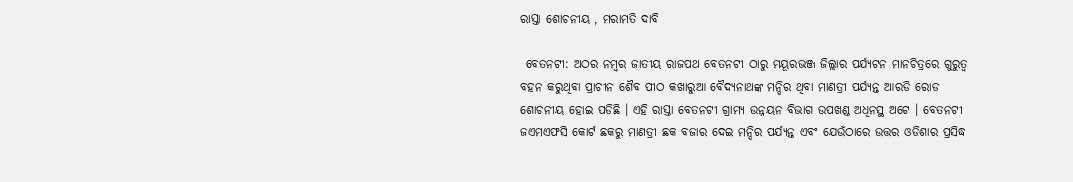ରାସ୍ତା ଶୋଚନୀୟ , ମରାମତି ଦାବି

 ବେତନଟୀ: ଅଠର ନମ୍ବର ଜାତୀୟ ରାଜପଥ ବେତନଟୀ ଠାରୁ ମୟୂରଭଞ୍ଜ ଜିଲ୍ଲାର ପର୍ଯ୍ୟଟନ ମାନଚିତ୍ରରେ ଗୁରୁତ୍ୱ ବହନ କରୁଥିବା ପ୍ରାଚୀନ ଶୈବ ପୀଠ କଖାରୁଆ ବୈଦ୍ୟନାଥଙ୍କ ମନ୍ଦିର ଥିବା ମାଣତ୍ରୀ ପର୍ଯ୍ୟନ୍ତ ଆରଡି ରୋଡ ଶୋଚନୀୟ ହୋଇ ପଡିଛି । ଏହି ରାସ୍ତା ବେତନଟୀ ଗ୍ରାମ୍ୟ ଉନ୍ନୟନ ବିଭାଗ ଉପଖଣ୍ଡ ଅଧିନସ୍ଥ ଅଟେ । ବେତନଟୀ ଜଏମଏଫସି କୋର୍ଟ ଛକରୁ ମାଣତ୍ରୀ ଛକ ବଜାର ଦେଇ ମନ୍ଦିର ପର୍ଯ୍ୟନ୍ତ ଏବଂ ଯେଉଁଠାରେ ଉତ୍ତର ଓଡିଶାର ପ୍ରସିଦ୍ଧ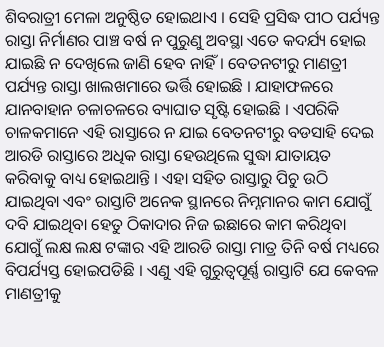ଶିବରାତ୍ରୀ ମେଳା ଅନୁଷ୍ଠିତ ହୋଇଥାଏ । ସେହି ପ୍ରସିଦ୍ଧ ପୀଠ ପର୍ଯ୍ୟନ୍ତ ରାସ୍ତା ନିର୍ମାଣର ପାଞ୍ଚ ବର୍ଷ ନ ପୁରୁଣୁ ଅବସ୍ଥା ଏତେ କଦର୍ଯ୍ୟ ହୋଇ ଯାଇଛି ନ ଦେଖିଲେ ଜାଣି ହେବ ନାହିଁ । ବେତନଟୀରୁ ମାଣତ୍ରୀ ପର୍ଯ୍ୟନ୍ତ ରାସ୍ତା ଖାଲଖମାରେ ଭର୍ତ୍ତି ହୋଇଛି । ଯାହାଫଳରେ ଯାନବାହାନ ଚଳାଚଳରେ ବ୍ୟାଘାତ ସୃଷ୍ଟି ହୋଇଛି । ଏପରିକି ଚାଳକମାନେ ଏହି ରାସ୍ତାରେ ନ ଯାଇ ବେତନଟୀରୁ ବଡସାହି ଦେଇ ଆରଡି ରାସ୍ତାରେ ଅଧିକ ରାସ୍ତା ହେଉଥିଲେ ସୁଦ୍ଧା ଯାତାୟତ କରିବାକୁ ବାଧ୍ୟ ହୋଇଥାନ୍ତି । ଏହା ସହିତ ରାସ୍ତାରୁ ପିଚୁ ଉଠି ଯାଇଥିବା ଏବଂ ରାସ୍ତାଟି ଅନେକ ସ୍ଥାନରେ ନିମ୍ନମାନର କାମ ଯୋଗୁଁ ଦବି ଯାଇଥିବା ହେତୁ ଠିକାଦାର ନିଜ ଇଛାରେ କାମ କରିଥିବା ଯୋଗୁଁ ଲକ୍ଷ ଲକ୍ଷ ଟଙ୍କାର ଏହି ଆରଡି ରାସ୍ତା ମାତ୍ର ତିନି ବର୍ଷ ମଧ୍ୟରେ ବିପର୍ଯ୍ୟସ୍ତ ହୋଇପଡିଛି । ଏଣୁ ଏହି ଗୁରୁତ୍ୱପୂର୍ଣ୍ଣ ରାସ୍ତାଟି ଯେ କେବଳ ମାଣତ୍ରୀକୁ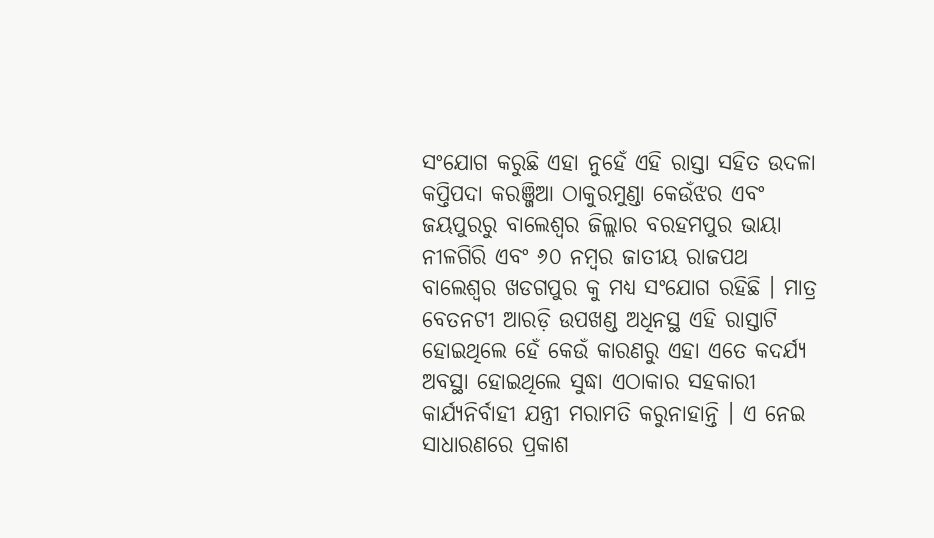ସଂଯୋଗ କରୁଛି ଏହା ନୁହେଁ ଏହି ରାସ୍ତା ସହିତ ଉଦଳା କପ୍ତିପଦା କରଞ୍ଜିଆ ଠାକୁରମୁଣ୍ଡା କେଉଁଝର ଏବଂ ଜୟପୁରରୁ ବାଲେଶ୍ୱର ଜିଲ୍ଲାର ବରହମପୁର ଭାୟା ନୀଳଗିରି ଏବଂ ୬୦ ନମ୍ବର ଜାତୀୟ ରାଜପଥ ବାଲେଶ୍ୱର ଖଡଗପୁର କୁ ମଧ୍ୟ ସଂଯୋଗ ରହିଛି । ମାତ୍ର ବେତନଟୀ ଆରଡ଼ି ଉପଖଣ୍ଡ ଅଧିନସ୍ଥ ଏହି ରାସ୍ତାଟି ହୋଇଥିଲେ ହେଁ କେଉଁ କାରଣରୁ ଏହା ଏତେ କଦର୍ଯ୍ୟ ଅବସ୍ଥା ହୋଇଥିଲେ ସୁଦ୍ଧା ଏଠାକାର ସହକାରୀ କାର୍ଯ୍ୟନିର୍ବାହୀ ଯନ୍ତ୍ରୀ ମରାମତି କରୁନାହାନ୍ତି । ଏ ନେଇ ସାଧାରଣରେ ପ୍ରକାଶ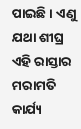ପାଇଛି । ଏଣୁ ଯଥା ଶୀଘ୍ର ଏହି ରାସ୍ତାର ମରାମତି କାର୍ଯ୍ୟ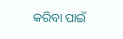କରିବା ପାଇଁ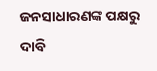ଜନସାଧାରଣଙ୍କ ପକ୍ଷରୁ ଦାବି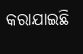କରାଯାଇଛି